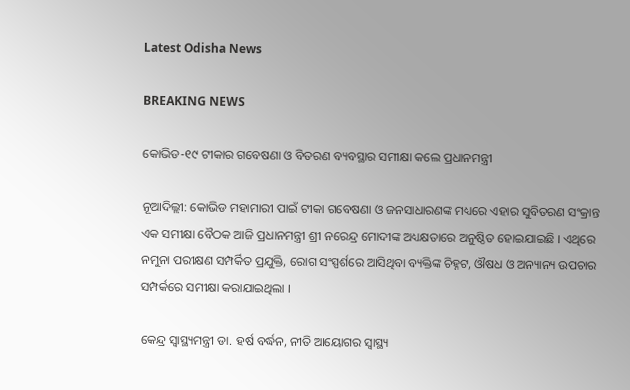Latest Odisha News

BREAKING NEWS

କୋଭିଡ-୧୯ ଟୀକାର ଗବେଷଣା ଓ ବିତରଣ ବ୍ୟବସ୍ଥାର ସମୀକ୍ଷା କଲେ ପ୍ରଧାନମନ୍ତ୍ରୀ

ନୂଆଦିଲ୍ଲୀ: କୋଭିଡ ମହାମାରୀ ପାଇଁ ଟୀକା ଗବେଷଣା ଓ ଜନସାଧାରଣଙ୍କ ମଧ୍ୟରେ ଏହାର ସୁବିତରଣ ସଂକ୍ରାନ୍ତ ଏକ ସମୀକ୍ଷା ବୈଠକ ଆଜି ପ୍ରଧାନମନ୍ତ୍ରୀ ଶ୍ରୀ ନରେନ୍ଦ୍ର ମୋଦୀଙ୍କ ଅଧ୍ୟକ୍ଷତାରେ ଅନୁଷ୍ଠିତ ହୋଇଯାଇଛି । ଏଥିରେ ନମୁନା ପରୀକ୍ଷଣ ସମ୍ପର୍କିତ ପ୍ରଯୁକ୍ତି, ରୋଗ ସଂସ୍ପର୍ଶରେ ଆସିଥିବା ବ୍ୟକ୍ତିଙ୍କ ଚିହ୍ନଟ, ଔଷଧ ଓ ଅନ୍ୟାନ୍ୟ ଉପଚାର ସମ୍ପର୍କରେ ସମୀକ୍ଷା କରାଯାଇଥିଲା ।

କେନ୍ଦ୍ର ସ୍ୱାସ୍ଥ୍ୟମନ୍ତ୍ରୀ ଡା. ହର୍ଷ ବର୍ଦ୍ଧନ, ନୀତି ଆୟୋଗର ସ୍ୱାସ୍ଥ୍ୟ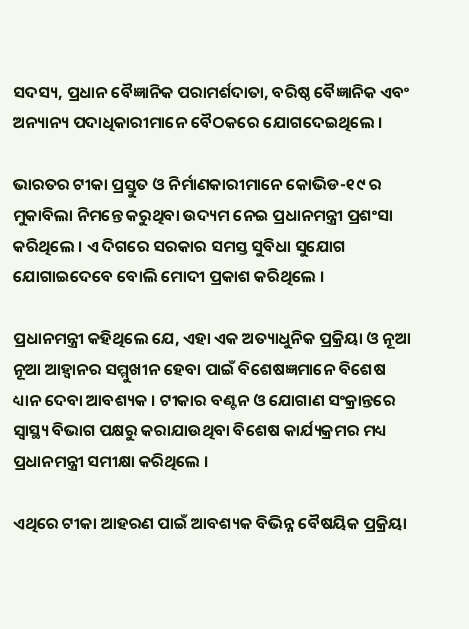ସଦସ୍ୟ, ପ୍ରଧାନ ବୈଜ୍ଞାନିକ ପରାମର୍ଶଦାତା, ବରିଷ୍ଠ ବୈଜ୍ଞାନିକ ଏବଂ ଅନ୍ୟାନ୍ୟ ପଦାଧିକାରୀମାନେ ବୈଠକରେ ଯୋଗଦେଇଥିଲେ ।

ଭାରତର ଟୀକା ପ୍ରସ୍ତୁତ ଓ ନିର୍ମାଣକାରୀମାନେ କୋଭିଡ-୧୯ ର ମୁକାବିଲା ନିମନ୍ତେ କରୁଥିବା ଉଦ୍ୟମ ନେଇ ପ୍ରଧାନମନ୍ତ୍ରୀ ପ୍ରଶଂସା କରିଥିଲେ । ଏ ଦିଗରେ ସରକାର ସମସ୍ତ ସୁବିଧା ସୁଯୋଗ ଯୋଗାଇଦେବେ ବୋଲି ମୋଦୀ ପ୍ରକାଶ କରିଥିଲେ ।

ପ୍ରଧାନମନ୍ତ୍ରୀ କହିଥିଲେ ଯେ, ଏହା ଏକ ଅତ୍ୟାଧୁନିକ ପ୍ରକ୍ରିୟା ଓ ନୂଆ ନୂଆ ଆହ୍ୱାନର ସମ୍ମୁଖୀନ ହେବା ପାଇଁ ବିଶେଷଜ୍ଞମାନେ ବିଶେଷ ଧ୍ୟାନ ଦେବା ଆବଶ୍ୟକ । ଟୀକାର ବଣ୍ଟନ ଓ ଯୋଗାଣ ସଂକ୍ରାନ୍ତରେ ସ୍ୱାସ୍ଥ୍ୟ ବିଭାଗ ପକ୍ଷରୁ କରାଯାଉଥିବା ବିଶେଷ କାର୍ଯ୍ୟକ୍ରମର ମଧ୍ୟ ପ୍ରଧାନମନ୍ତ୍ରୀ ସମୀକ୍ଷା କରିଥିଲେ ।

ଏଥିରେ ଟୀକା ଆହରଣ ପାଇଁ ଆବଶ୍ୟକ ବିଭିନ୍ନ ବୈଷୟିକ ପ୍ରକ୍ରିୟା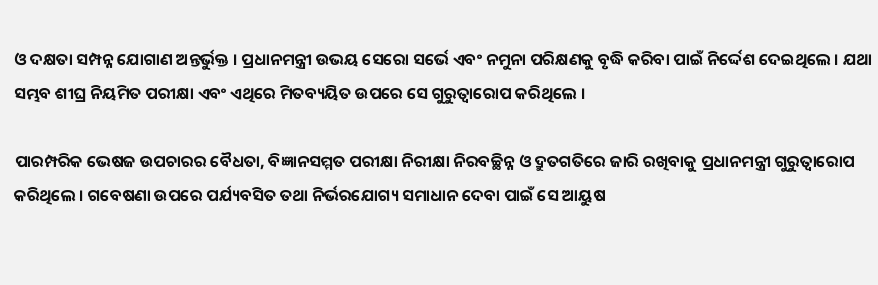ଓ ଦକ୍ଷତା ସମ୍ପନ୍ନ ଯୋଗାଣ ଅନ୍ତର୍ଭୁକ୍ତ । ପ୍ରଧାନମନ୍ତ୍ରୀ ଉଭୟ ସେରୋ ସର୍ଭେ ଏବଂ ନମୁନା ପରିକ୍ଷଣକୁ ବୃଦ୍ଧି କରିବା ପାଇଁ ନିର୍ଦ୍ଦେଶ ଦେଇଥିଲେ । ଯଥା ସମ୍ଭବ ଶୀଘ୍ର ନିୟମିତ ପରୀକ୍ଷା ଏବଂ ଏଥିରେ ମିତବ୍ୟୟିତ ଉପରେ ସେ ଗୁରୁତ୍ଵାରୋପ କରିଥିଲେ ।

ପାରମ୍ପରିକ ଭେଷଜ ଉପଚାରର ବୈଧତା, ବିଜ୍ଞାନସମ୍ମତ ପରୀକ୍ଷା ନିରୀକ୍ଷା ନିରବଚ୍ଛିନ୍ନ ଓ ଦ୍ରୁତଗତିରେ ଜାରି ରଖିବାକୁ ପ୍ରଧାନମନ୍ତ୍ରୀ ଗୁରୁତ୍ଵାରୋପ କରିଥିଲେ । ଗବେଷଣା ଉପରେ ପର୍ଯ୍ୟବସିତ ତଥା ନିର୍ଭରଯୋଗ୍ୟ ସମାଧାନ ଦେବା ପାଇଁ ସେ ଆୟୁଷ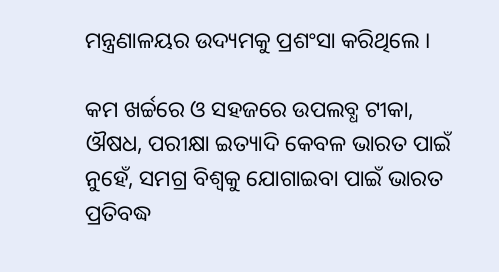ମନ୍ତ୍ରଣାଳୟର ଉଦ୍ୟମକୁ ପ୍ରଶଂସା କରିଥିଲେ ।

କମ ଖର୍ଚ୍ଚରେ ଓ ସହଜରେ ଉପଲବ୍ଧ ଟୀକା, ଔଷଧ, ପରୀକ୍ଷା ଇତ୍ୟାଦି କେବଳ ଭାରତ ପାଇଁ ନୁହେଁ, ସମଗ୍ର ବିଶ୍ୱକୁ ଯୋଗାଇବା ପାଇଁ ଭାରତ ପ୍ରତିବଦ୍ଧ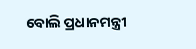ବୋଲି ପ୍ରଧାନମନ୍ତ୍ରୀ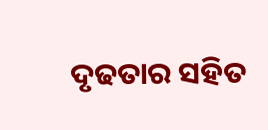ଦୃଢତାର ସହିତ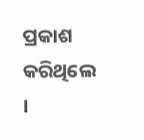ପ୍ରକାଶ କରିଥିଲେ ।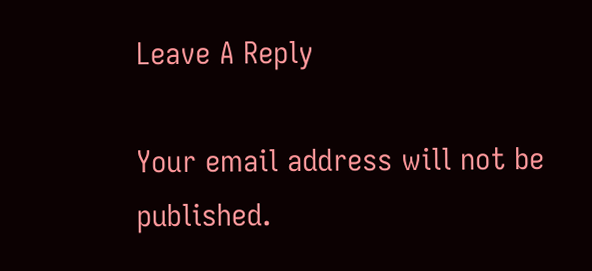Leave A Reply

Your email address will not be published.